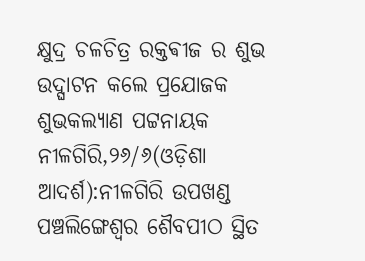କ୍ଷୁଦ୍ର ଚଳଚିତ୍ର ରକ୍ତଵୀଜ ର ଶୁଭ ଉଦ୍ଘାଟନ କଲେ ପ୍ରଯୋଜକ ଶୁଭକଲ୍ୟାଣ ପଟ୍ଟନାୟକ
ନୀଳଗିରି,୨୬/୬(ଓଡ଼ିଶା ଆଦର୍ଶ):ନୀଳଗିରି ଉପଖଣ୍ଡ ପଞ୍ଚଲିଙ୍ଗେଶ୍ୱର ଶୈବପୀଠ ସ୍ଥିତ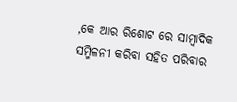,କେ ଆର ରିଶୋଟ ରେ ସାମ୍ବାଦିକ ସମ୍ମିଳନୀ କରିବା ସହିତ ପରିବାର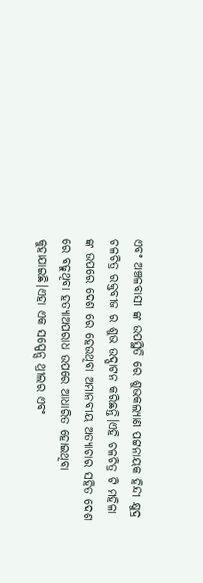ଏବଂ ଅଞ୍ଚଳବାସୀ ଙ୍କ ଉପସ୍ଥିତି ରେ ଶୁଭକଲ୍ୟାଣ ପଟ୍ଟନାୟକ ହିନ୍ଦୀ କ୍ଷୁଦ୍ର ଚଳଚିତ୍ର ରକ୍ତବୀଜ ର ଶୁଭ ଉଦ୍ଘାଟନ କରିଛନ୍ତି।ଏହି ଚଳଚିତ୍ର ଟି ମହିଳା ଙ୍କ ଉପରେ ଦେଶ ରେ ହେଉଥିବା ଅମାନବୀୟ ଅତ୍ୟାଚାର ସହିତ ଦେଶ ରେ ବଢୁଥିବା ହତ୍ୟାଅପରାଧ ଉପରେ ଆଧାରିତ ହୋଇଥିବା କୁହାଯାଇଛି।ଏହା ଏକ ସସ୍ପେନ୍ସ ଥ୍ରୀଲର ଏବଂ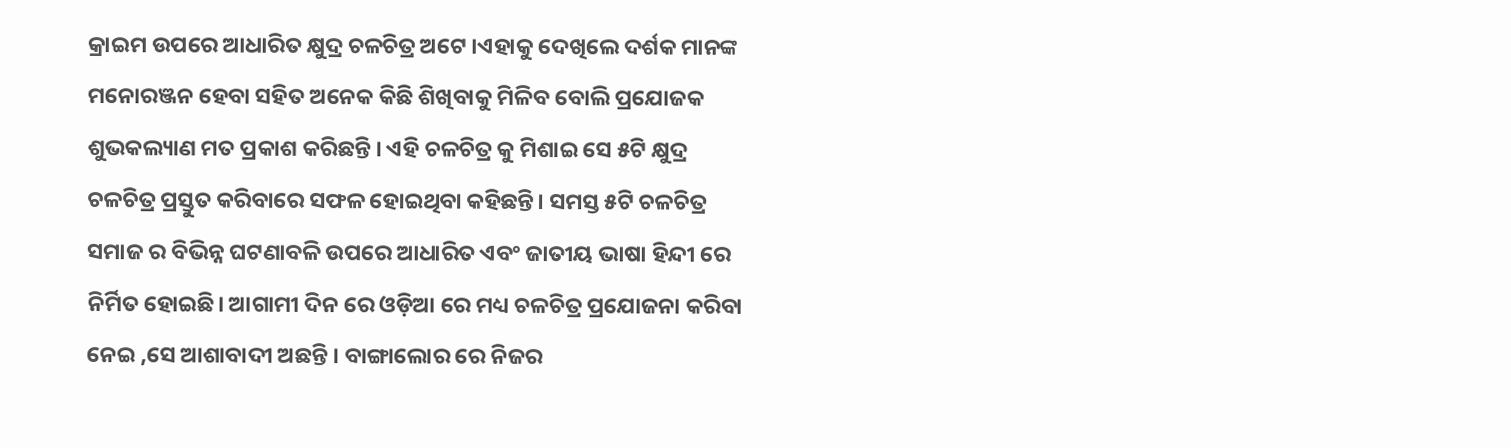କ୍ରାଇମ ଉପରେ ଆଧାରିତ କ୍ଷୁଦ୍ର ଚଳଚିତ୍ର ଅଟେ ।ଏହାକୁ ଦେଖିଲେ ଦର୍ଶକ ମାନଙ୍କ ମନୋରଞ୍ଜନ ହେବା ସହିତ ଅନେକ କିଛି ଶିଖିବାକୁ ମିଳିବ ବୋଲି ପ୍ରଯୋଜକ ଶୁଭକଲ୍ୟାଣ ମତ ପ୍ରକାଶ କରିଛନ୍ତି । ଏହି ଚଳଚିତ୍ର କୁ ମିଶାଇ ସେ ୫ଟି କ୍ଷୁଦ୍ର ଚଳଚିତ୍ର ପ୍ରସ୍ତୁତ କରିବାରେ ସଫଳ ହୋଇଥିବା କହିଛନ୍ତି। ସମସ୍ତ ୫ଟି ଚଳଚିତ୍ର ସମାଜ ର ବିଭିନ୍ନ ଘଟଣାବଳି ଉପରେ ଆଧାରିତ ଏବଂ ଜାତୀୟ ଭାଷା ହିନ୍ଦୀ ରେ ନିର୍ମିତ ହୋଇଛି। ଆଗାମୀ ଦିନ ରେ ଓଡ଼ିଆ ରେ ମଧ୍ୟ ଚଳଚିତ୍ର ପ୍ରଯୋଜନା କରିବା ନେଇ ,ସେ ଆଶାବାଦୀ ଅଛନ୍ତି । ବାଙ୍ଗାଲୋର ରେ ନିଜର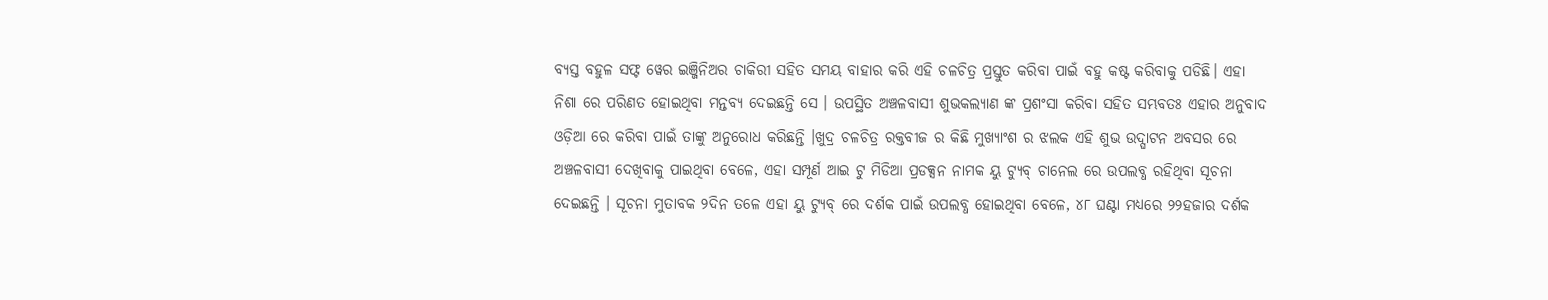ବ୍ୟସ୍ତ ବହୁଳ ସଫ୍ଟ ୱେର ଇଞ୍ଜିନିଅର ଚାକିରୀ ସହିତ ସମୟ ବାହାର କରି ଏହି ଚଳଚିତ୍ର ପ୍ରସ୍ତୁତ କରିବା ପାଇଁ ବହୁ କଷ୍ଟ କରିବାକୁ ପଡିଛି। ଏହା ନିଶା ରେ ପରିଣତ ହୋଇଥିବା ମନ୍ତବ୍ୟ ଦେଇଛନ୍ତି ସେ । ଉପସ୍ଥିତ ଅଞ୍ଚଳବାସୀ ଶୁଭକଲ୍ୟାଣ ଙ୍କ ପ୍ରଶଂସା କରିବା ସହିତ ସମ୍ଭବତଃ ଏହାର ଅନୁବାଦ ଓଡ଼ିଆ ରେ କରିବା ପାଇଁ ତାଙ୍କୁ ଅନୁରୋଧ କରିଛନ୍ତି ।ଖୁଦ୍ର ଚଳଚିତ୍ର ରକ୍ତବୀଜ ର କିଛି ମୁଖ୍ୟାଂଶ ର ଝଲକ ଏହି ଶୁଭ ଉଦ୍ଘାଟନ ଅବସର ରେ ଅଞ୍ଚଳବାସୀ ଦେଖିବାକୁ ପାଇଥିବା ବେଳେ, ଏହା ସମ୍ପୂର୍ଣ ଆଇ ଟୁ ମିଡିଆ ପ୍ରଡକ୍ସନ ନାମକ ୟୁ ଟ୍ୟୁବ୍ ଚାନେଲ ରେ ଉପଲବ୍ଧ ରହିଥିବା ସୂଚନା ଦେଇଛନ୍ତି । ସୂଚନା ମୁତାବକ ୨ଦିନ ତଳେ ଏହା ୟୁ ଟ୍ୟୁବ୍ ରେ ଦର୍ଶକ ପାଇଁ ଉପଲବ୍ଧ ହୋଇଥିବା ବେଳେ, ୪୮ ଘଣ୍ଟା ମଧ୍ୟରେ ୨୨ହଜାର ଦର୍ଶକ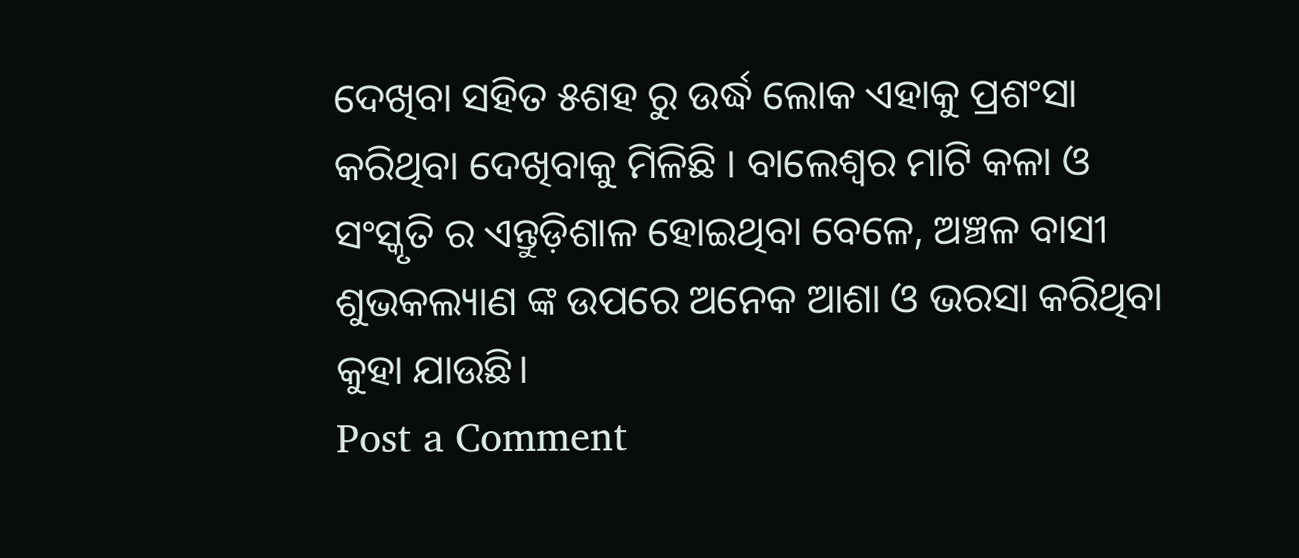ଦେଖିବା ସହିତ ୫ଶହ ରୁ ଉର୍ଦ୍ଧ ଲୋକ ଏହାକୁ ପ୍ରଶଂସା କରିଥିବା ଦେଖିବାକୁ ମିଳିଛି । ବାଲେଶ୍ୱର ମାଟି କଳା ଓ ସଂସ୍କୃତି ର ଏନ୍ତୁଡ଼ିଶାଳ ହୋଇଥିବା ବେଳେ, ଅଞ୍ଚଳ ବାସୀ ଶୁଭକଲ୍ୟାଣ ଙ୍କ ଉପରେ ଅନେକ ଆଶା ଓ ଭରସା କରିଥିବା କୁହା ଯାଉଛି।
Post a Comment